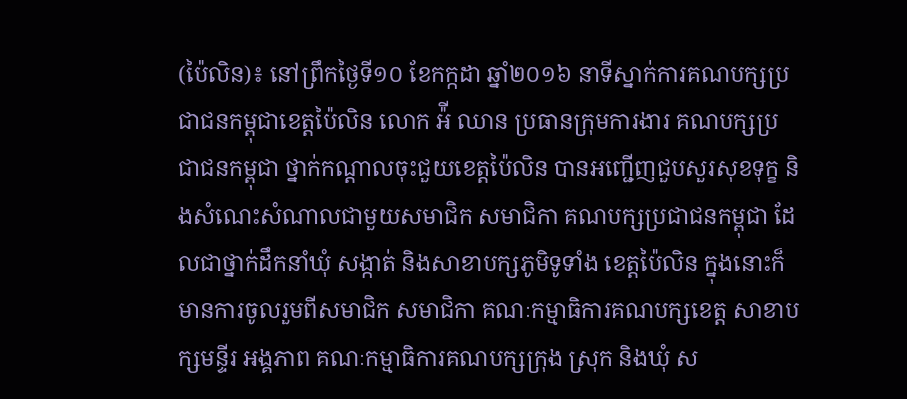(ប៉ៃលិន)៖ នៅព្រឹកថ្ងៃទី១០ ខែកក្កដា ឆ្នាំ២០១៦ នាទីស្នាក់ការគណបក្សប្រជាជនកម្ពុជាខេត្តប៉ៃលិន លោក អ៉ី ឈាន ប្រធានក្រុមការងារ គណបក្សប្រជាជនកម្ពុជា ថ្នាក់កណ្តាលចុះជួយខេត្តប៉ៃលិន បានអញ្ជើញជួបសួរសុខទុក្ខ និងសំណេះសំណាលជាមួយសមាជិក សមាជិកា គណបក្សប្រជាជនកម្ពុជា ដែលជាថ្នាក់ដឹកនាំឃុំ សង្កាត់ និងសាខាបក្សភូមិទូទាំង ខេត្តប៉ៃលិន ក្នុងនោះក៏មានការចូលរួមពីសមាជិក សមាជិកា គណៈកម្មាធិការគណបក្សខេត្ត សាខាបក្សមន្ទីរ អង្គភាព គណៈកម្មាធិការគណបក្សក្រុង ស្រុក និងឃុំ ស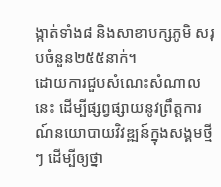ង្កាត់ទាំង៨ និងសាខាបក្សភូមិ សរុបចំនួន២៥៥នាក់។
ដោយការជួបសំណេះសំណាលនេះ ដើម្បីផ្សព្វផ្សាយនូវព្រឹត្តការណ៍នយោបាយវិវឌ្ឍន៍ក្នុងសង្គមថ្មីៗ ដើម្បីឲ្យថ្នា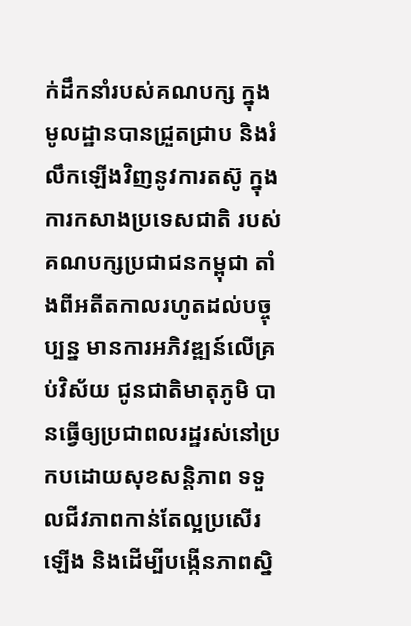ក់ដឹកនាំរបស់គណបក្ស ក្នុងមូលដ្ឋានបានជ្រួតជ្រាប និងរំលឹកឡើងវិញនូវការតស៊ូ ក្នុងការកសាងប្រទេសជាតិ របស់គណបក្សប្រជាជនកម្ពុជា តាំងពីអតីតកាលរហូតដល់បច្ចុប្បន្ន មានការអភិវឌ្ឍន៍លើគ្រប់វិស័យ ជូនជាតិមាតុភូមិ បានធ្វើឲ្យប្រជាពលរដ្ឋរស់នៅប្រកបដោយសុខសន្តិភាព ទទួលជីវភាពកាន់តែល្អប្រសើរឡើង និងដើម្បីបង្កើនភាពស្និ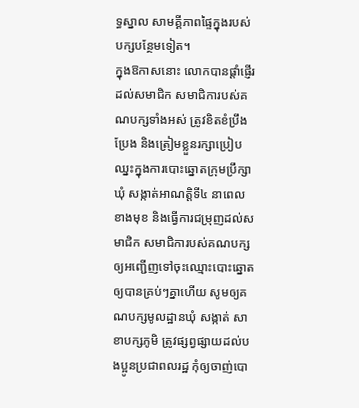ទ្ធស្នាល សាមគ្គីភាពផ្ទៃក្នុងរបស់បក្សបន្ថែមទៀត។
ក្នុងឱកាសនោះ លោកបានផ្តាំផ្ញើរដល់សមាជិក សមាជិការបស់គណបក្សទាំងអស់ ត្រូវខិតខំប្រឹងប្រែង និងត្រៀមខ្លួនរក្សាប្រៀបឈ្នះក្នុងការបោះឆ្នោតក្រុមប្រឹក្សា ឃុំ សង្កាត់អាណត្តិទី៤ នាពេលខាងមុខ និងធ្វើការជម្រុញដល់សមាជិក សមាជិការបស់គណបក្សឲ្យអញ្ជើញទៅចុះឈ្មោះបោះឆ្នោតឲ្យបានគ្រប់ៗគ្នាហើយ សូមឲ្យគណបក្សមូលដ្ឋានឃុំ សង្កាត់ សាខាបក្សភូមិ ត្រូវផ្សព្វផ្សាយដល់បងប្អូនប្រជាពលរដ្ឋ កុំឲ្យចាញ់បោ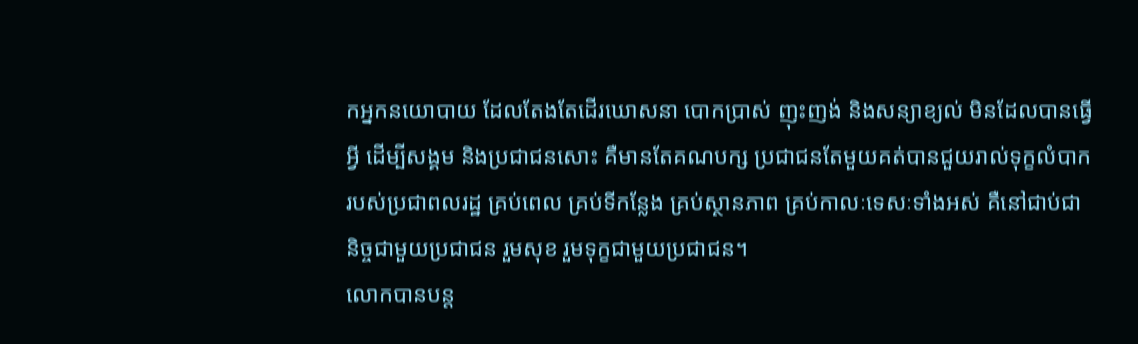កអ្នកនយោបាយ ដែលតែងតែដើរឃោសនា បោកប្រាស់ ញុះញង់ និងសន្យាខ្យល់ មិនដែលបានធ្វើអ្វី ដើម្បីសង្គម និងប្រជាជនសោះ គឺមានតែគណបក្ស ប្រជាជនតែមួយគត់បានជួយរាល់ទុក្ខលំបាករបស់ប្រជាពលរដ្ឋ គ្រប់ពេល គ្រប់ទីកន្លែង គ្រប់ស្ថានភាព គ្រប់កាលៈទេសៈទាំងអស់ គឺនៅជាប់ជានិច្ចជាមួយប្រជាជន រួមសុខ រួមទុក្ខជាមួយប្រជាជន។
លោកបានបន្ត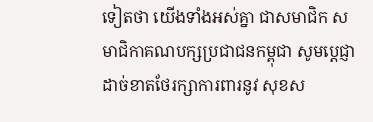ទៀតថា យើងទាំងអស់គ្នា ជាសមាជិក សមាជិកាគណបក្សប្រជាជនកម្ពុជា សូមប្តេជ្ញាដាច់ខាតថែរក្សាការពារនូវ សុខស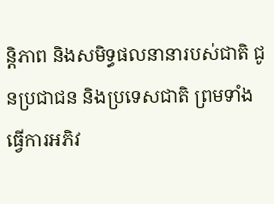ន្តិភាព និងសមិទ្ធផលនានារបស់ជាតិ ជូនប្រជាជន និងប្រទេសជាតិ ព្រមទាំងធ្វើការអភិវ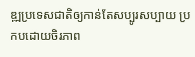ឌ្ឍប្រទេសជាតិឲ្យកាន់តែសប្បូរសប្បាយ ប្រកបដោយចិរភាព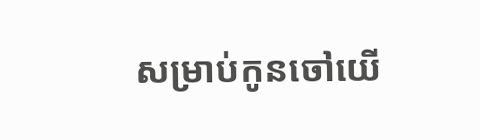សម្រាប់កូនចៅយើ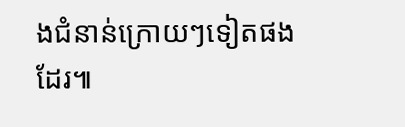ងជំនាន់ក្រោយៗទៀតផងដែរ៕